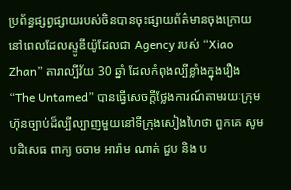ប្រព័ន្ធផ្សព្វផ្សាយរបស់ចិនបានចុះផ្សាយព័ត៌មានចុងក្រោយនៅពេលដែលស្ទូឌីយ៉ូដែលជា Agency របស់ “Xiao Zhan” តារាល្បីវ័យ 30 ឆ្នាំ ដែលកំពុងល្បីខ្លាំងក្នុងរឿង “The Untamed” បានធ្វើសេចក្តីថ្លែងការណ៍តាមរយៈក្រុមហ៊ុនច្បាប់ដ៏ល្បីល្បាញមួយនៅទីក្រុងសៀងហៃថា ពួកគេ សូមបដិសេធ ពាក្យ ចចាម អារ៉ាម ណាត់ ជួប និង ប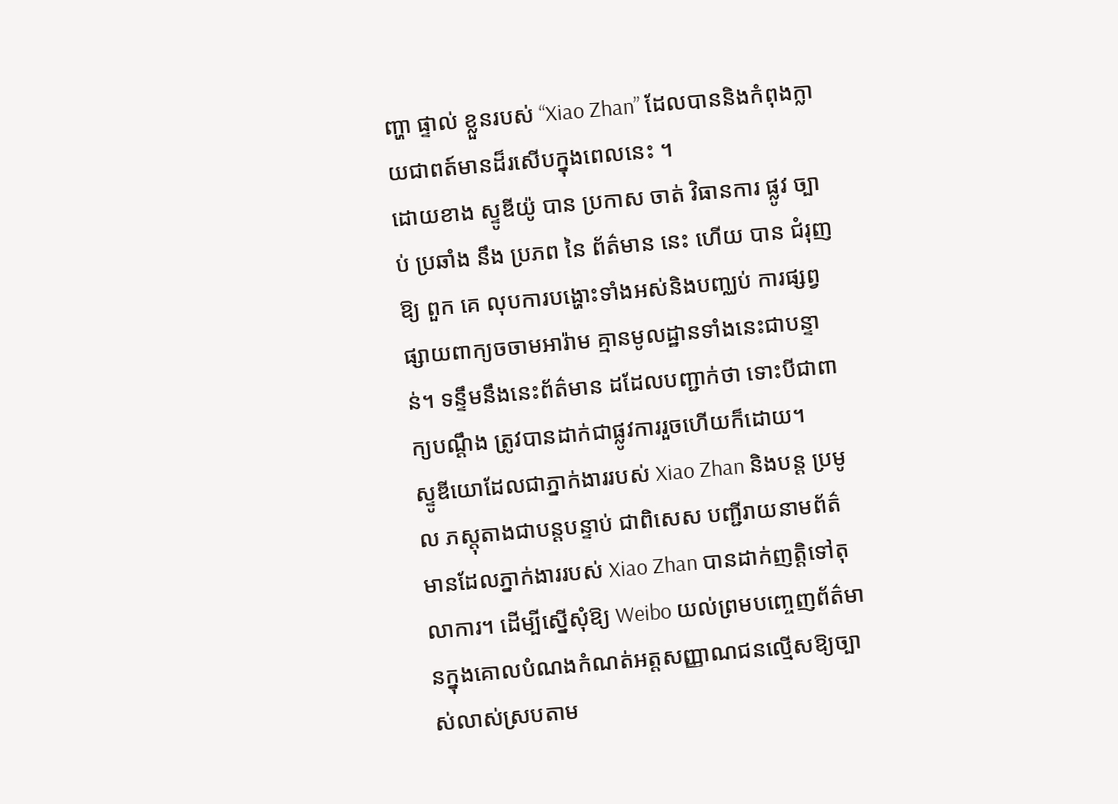ញ្ហា ផ្ទាល់ ខ្លួនរបស់ “Xiao Zhan” ដែលបាននិងកំពុងក្លាយជាពត៍មានដ៏រសើបក្នុងពេលនេះ ។
ដោយខាង ស្ទូឌីយ៉ូ បាន ប្រកាស ចាត់ វិធានការ ផ្លូវ ច្បាប់ ប្រឆាំង នឹង ប្រភព នៃ ព័ត៌មាន នេះ ហើយ បាន ជំរុញ ឱ្យ ពួក គេ លុបការបង្ហោះទាំងអស់និងបញ្ឈប់ ការផ្សព្វផ្សាយពាក្យចចាមអារ៉ាម គ្មានមូលដ្ឋានទាំងនេះជាបន្ទាន់។ ទន្ទឹមនឹងនេះព័ត៌មាន ដដែលបញ្ជាក់ថា ទោះបីជាពាក្យបណ្ដឹង ត្រូវបានដាក់ជាផ្លូវការរួចហើយក៏ដោយ។
ស្ទូឌីយោដែលជាភ្នាក់ងាររបស់ Xiao Zhan និងបន្ត ប្រមូល ភស្តុតាងជាបន្តបន្ទាប់ ជាពិសេស បញ្ជីរាយនាមព័ត៌មានដែលភ្នាក់ងាររបស់ Xiao Zhan បានដាក់ញត្តិទៅតុលាការ។ ដើម្បីស្នើសុំឱ្យ Weibo យល់ព្រមបញ្ចេញព័ត៌មានក្នុងគោលបំណងកំណត់អត្តសញ្ញាណជនល្មើសឱ្យច្បាស់លាស់ស្របតាម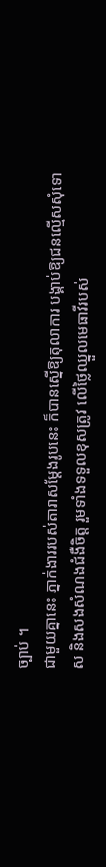ច្បាប់ ។
ជាមួយគ្នានេះ ភ្នាក់ងាររបស់តារាសម្តែងរូបនេះ ក៏បានស្នើឱ្យតុលាការ បង្គាប់ឱ្យជនល្មើសសុំទោស និងសងសំណងជំងឺចិត្ត រួមទាំងទទួលខុសត្រូវ លើថ្លៃឈ្នួលមេធាវីរបស់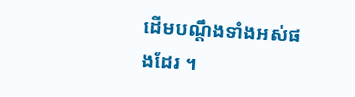ដើមបណ្តឹងទាំងអស់ផងដែរ ។